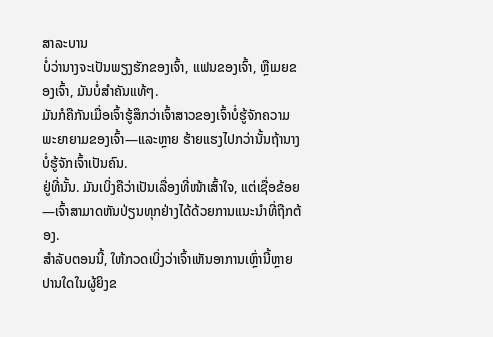ສາລະບານ
ບໍ່ວ່ານາງຈະເປັນພຽງຮັກຂອງເຈົ້າ, ແຟນຂອງເຈົ້າ, ຫຼືເມຍຂອງເຈົ້າ, ມັນບໍ່ສຳຄັນແທ້ໆ.
ມັນກໍຄືກັນເມື່ອເຈົ້າຮູ້ສຶກວ່າເຈົ້າສາວຂອງເຈົ້າບໍ່ຮູ້ຈັກຄວາມພະຍາຍາມຂອງເຈົ້າ—ແລະຫຼາຍ ຮ້າຍແຮງໄປກວ່ານັ້ນຖ້ານາງບໍ່ຮູ້ຈັກເຈົ້າເປັນຄົນ.
ຢູ່ທີ່ນັ້ນ. ມັນເບິ່ງຄືວ່າເປັນເລື່ອງທີ່ໜ້າເສົ້າໃຈ, ແຕ່ເຊື່ອຂ້ອຍ—ເຈົ້າສາມາດຫັນປ່ຽນທຸກຢ່າງໄດ້ດ້ວຍການແນະນຳທີ່ຖືກຕ້ອງ.
ສຳລັບຕອນນີ້, ໃຫ້ກວດເບິ່ງວ່າເຈົ້າເຫັນອາການເຫຼົ່ານີ້ຫຼາຍປານໃດໃນຜູ້ຍິງຂ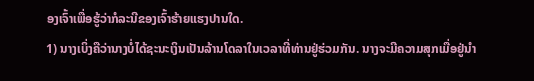ອງເຈົ້າເພື່ອຮູ້ວ່າກໍລະນີຂອງເຈົ້າຮ້າຍແຮງປານໃດ.
1) ນາງເບິ່ງຄືວ່ານາງບໍ່ໄດ້ຊະນະເງິນເປັນລ້ານໂດລາໃນເວລາທີ່ທ່ານຢູ່ຮ່ວມກັນ. ນາງຈະມີຄວາມສຸກເມື່ອຢູ່ນຳ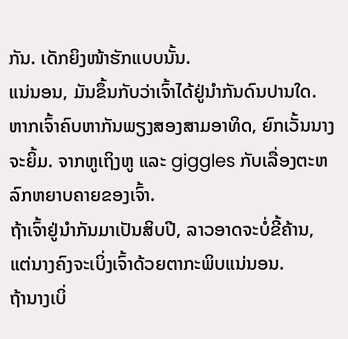ກັນ. ເດັກຍິງໜ້າຮັກແບບນັ້ນ.
ແນ່ນອນ, ມັນຂຶ້ນກັບວ່າເຈົ້າໄດ້ຢູ່ນຳກັນດົນປານໃດ.
ຫາກເຈົ້າຄົບຫາກັນພຽງສອງສາມອາທິດ, ຍົກເວັ້ນນາງຈະຍິ້ມ. ຈາກຫູເຖິງຫູ ແລະ giggles ກັບເລື່ອງຕະຫລົກຫຍາບຄາຍຂອງເຈົ້າ.
ຖ້າເຈົ້າຢູ່ນຳກັນມາເປັນສິບປີ, ລາວອາດຈະບໍ່ຂີ້ຄ້ານ, ແຕ່ນາງຄົງຈະເບິ່ງເຈົ້າດ້ວຍຕາກະພິບແນ່ນອນ.
ຖ້ານາງເບິ່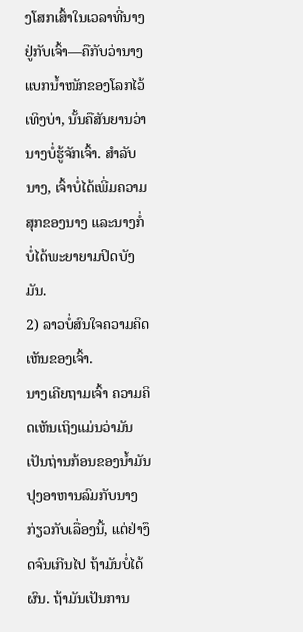ງໂສກເສົ້າໃນເວລາທີ່ນາງຢູ່ກັບເຈົ້າ—ຄືກັບວ່ານາງແບກນໍ້າໜັກຂອງໂລກໄວ້ເທິງບ່າ, ນັ້ນຄືສັນຍານວ່ານາງບໍ່ຮູ້ຈັກເຈົ້າ. ສໍາລັບນາງ, ເຈົ້າບໍ່ໄດ້ເພີ່ມຄວາມສຸກຂອງນາງ ແລະນາງກໍ່ບໍ່ໄດ້ພະຍາຍາມປິດບັງມັນ.
2) ລາວບໍ່ສົນໃຈຄວາມຄິດເຫັນຂອງເຈົ້າ.
ນາງເຄີຍຖາມເຈົ້າ ຄວາມຄິດເຫັນເຖິງແມ່ນວ່າມັນເປັນຖ່ານກ້ອນຂອງນ້ຳມັນປຸງອາຫານລົມກັບນາງກ່ຽວກັບເລື່ອງນີ້, ແຕ່ຢ່າງຶດຈົນເກີນໄປ ຖ້າມັນບໍ່ໄດ້ຜົນ. ຖ້າມັນເປັນການ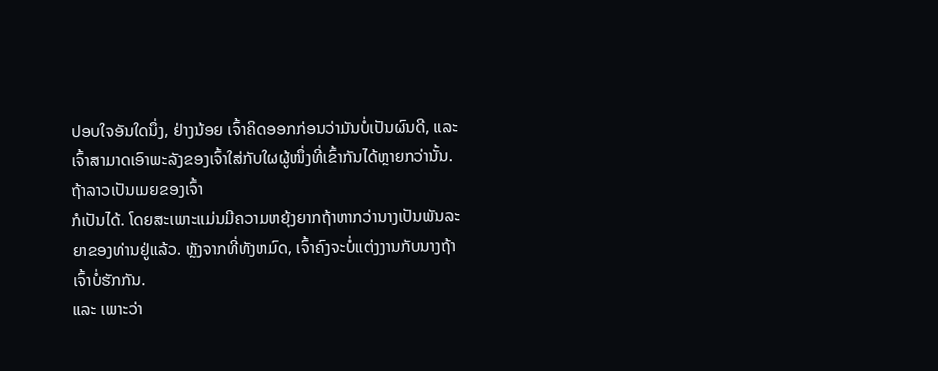ປອບໃຈອັນໃດນຶ່ງ, ຢ່າງນ້ອຍ ເຈົ້າຄິດອອກກ່ອນວ່າມັນບໍ່ເປັນຜົນດີ, ແລະເຈົ້າສາມາດເອົາພະລັງຂອງເຈົ້າໃສ່ກັບໃຜຜູ້ໜຶ່ງທີ່ເຂົ້າກັນໄດ້ຫຼາຍກວ່ານັ້ນ.
ຖ້າລາວເປັນເມຍຂອງເຈົ້າ
ກໍເປັນໄດ້. ໂດຍສະເພາະແມ່ນມີຄວາມຫຍຸ້ງຍາກຖ້າຫາກວ່ານາງເປັນພັນລະຍາຂອງທ່ານຢູ່ແລ້ວ. ຫຼັງຈາກທີ່ທັງຫມົດ, ເຈົ້າຄົງຈະບໍ່ແຕ່ງງານກັບນາງຖ້າເຈົ້າບໍ່ຮັກກັນ.
ແລະ ເພາະວ່າ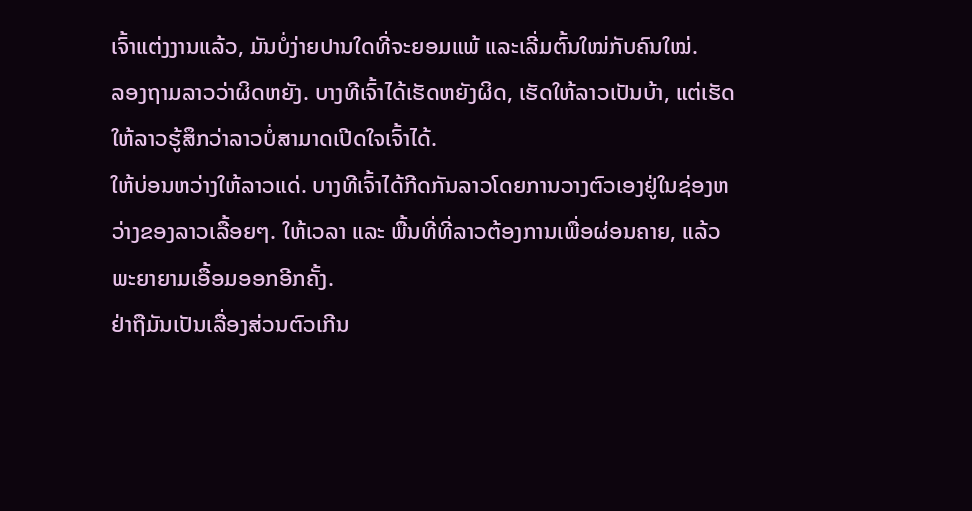ເຈົ້າແຕ່ງງານແລ້ວ, ມັນບໍ່ງ່າຍປານໃດທີ່ຈະຍອມແພ້ ແລະເລີ່ມຕົ້ນໃໝ່ກັບຄົນໃໝ່.
ລອງຖາມລາວວ່າຜິດຫຍັງ. ບາງທີເຈົ້າໄດ້ເຮັດຫຍັງຜິດ, ເຮັດໃຫ້ລາວເປັນບ້າ, ແຕ່ເຮັດໃຫ້ລາວຮູ້ສຶກວ່າລາວບໍ່ສາມາດເປີດໃຈເຈົ້າໄດ້.
ໃຫ້ບ່ອນຫວ່າງໃຫ້ລາວແດ່. ບາງທີເຈົ້າໄດ້ກີດກັນລາວໂດຍການວາງຕົວເອງຢູ່ໃນຊ່ອງຫວ່າງຂອງລາວເລື້ອຍໆ. ໃຫ້ເວລາ ແລະ ພື້ນທີ່ທີ່ລາວຕ້ອງການເພື່ອຜ່ອນຄາຍ, ແລ້ວພະຍາຍາມເອື້ອມອອກອີກຄັ້ງ.
ຢ່າຖືມັນເປັນເລື່ອງສ່ວນຕົວເກີນ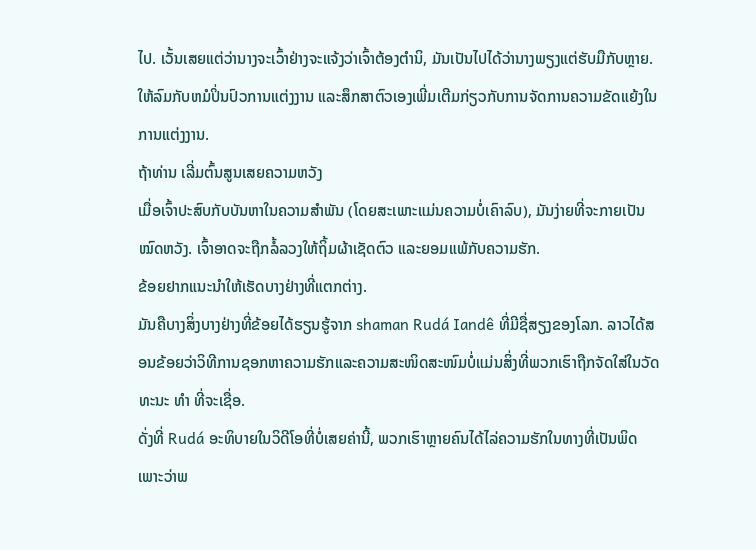ໄປ. ເວັ້ນເສຍແຕ່ວ່ານາງຈະເວົ້າຢ່າງຈະແຈ້ງວ່າເຈົ້າຕ້ອງຕໍານິ, ມັນເປັນໄປໄດ້ວ່ານາງພຽງແຕ່ຮັບມືກັບຫຼາຍ.
ໃຫ້ລົມກັບຫມໍປິ່ນປົວການແຕ່ງງານ ແລະສຶກສາຕົວເອງເພີ່ມເຕີມກ່ຽວກັບການຈັດການຄວາມຂັດແຍ້ງໃນການແຕ່ງງານ.
ຖ້າທ່ານ ເລີ່ມຕົ້ນສູນເສຍຄວາມຫວັງ
ເມື່ອເຈົ້າປະສົບກັບບັນຫາໃນຄວາມສຳພັນ (ໂດຍສະເພາະແມ່ນຄວາມບໍ່ເຄົາລົບ), ມັນງ່າຍທີ່ຈະກາຍເປັນໝົດຫວັງ. ເຈົ້າອາດຈະຖືກລໍ້ລວງໃຫ້ຖິ້ມຜ້າເຊັດຕົວ ແລະຍອມແພ້ກັບຄວາມຮັກ.
ຂ້ອຍຢາກແນະນຳໃຫ້ເຮັດບາງຢ່າງທີ່ແຕກຕ່າງ.
ມັນຄືບາງສິ່ງບາງຢ່າງທີ່ຂ້ອຍໄດ້ຮຽນຮູ້ຈາກ shaman Rudá Iandê ທີ່ມີຊື່ສຽງຂອງໂລກ. ລາວໄດ້ສອນຂ້ອຍວ່າວິທີການຊອກຫາຄວາມຮັກແລະຄວາມສະໜິດສະໜົມບໍ່ແມ່ນສິ່ງທີ່ພວກເຮົາຖືກຈັດໃສ່ໃນວັດທະນະ ທຳ ທີ່ຈະເຊື່ອ.
ດັ່ງທີ່ Rudá ອະທິບາຍໃນວິດີໂອທີ່ບໍ່ເສຍຄ່ານີ້, ພວກເຮົາຫຼາຍຄົນໄດ້ໄລ່ຄວາມຮັກໃນທາງທີ່ເປັນພິດເພາະວ່າພ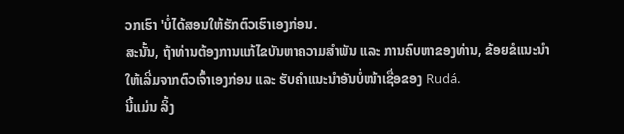ວກເຮົາ 'ບໍ່ໄດ້ສອນໃຫ້ຮັກຕົວເຮົາເອງກ່ອນ.
ສະນັ້ນ, ຖ້າທ່ານຕ້ອງການແກ້ໄຂບັນຫາຄວາມສຳພັນ ແລະ ການຄົບຫາຂອງທ່ານ, ຂ້ອຍຂໍແນະນຳໃຫ້ເລີ່ມຈາກຕົວເຈົ້າເອງກ່ອນ ແລະ ຮັບຄຳແນະນຳອັນບໍ່ໜ້າເຊື່ອຂອງ Rudá.
ນີ້ແມ່ນ ລິ້ງ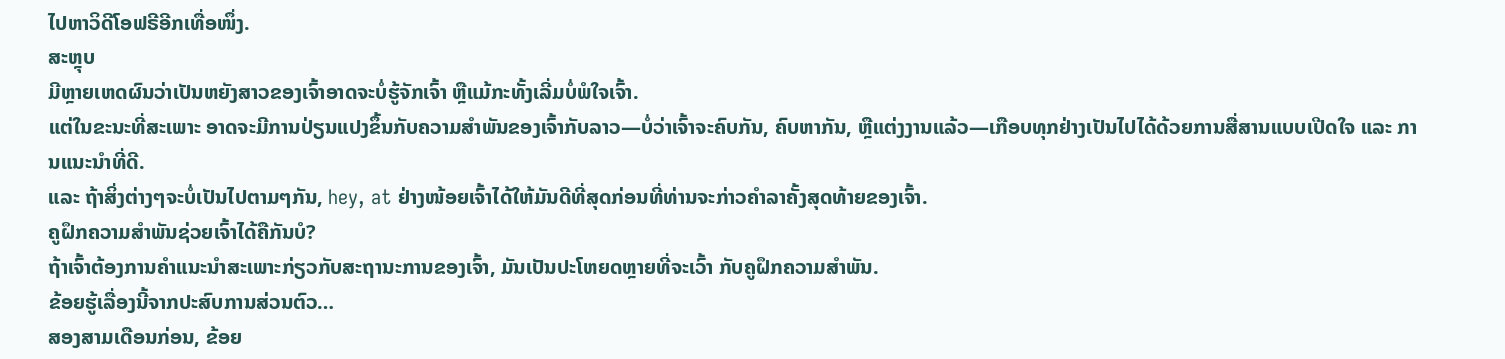ໄປຫາວິດີໂອຟຣີອີກເທື່ອໜຶ່ງ.
ສະຫຼຸບ
ມີຫຼາຍເຫດຜົນວ່າເປັນຫຍັງສາວຂອງເຈົ້າອາດຈະບໍ່ຮູ້ຈັກເຈົ້າ ຫຼືແມ້ກະທັ້ງເລີ່ມບໍ່ພໍໃຈເຈົ້າ.
ແຕ່ໃນຂະນະທີ່ສະເພາະ ອາດຈະມີການປ່ຽນແປງຂຶ້ນກັບຄວາມສຳພັນຂອງເຈົ້າກັບລາວ—ບໍ່ວ່າເຈົ້າຈະຄົບກັນ, ຄົບຫາກັນ, ຫຼືແຕ່ງງານແລ້ວ—ເກືອບທຸກຢ່າງເປັນໄປໄດ້ດ້ວຍການສື່ສານແບບເປີດໃຈ ແລະ ການແນະນຳທີ່ດີ.
ແລະ ຖ້າສິ່ງຕ່າງໆຈະບໍ່ເປັນໄປຕາມໆກັນ, hey, at ຢ່າງໜ້ອຍເຈົ້າໄດ້ໃຫ້ມັນດີທີ່ສຸດກ່ອນທີ່ທ່ານຈະກ່າວຄຳລາຄັ້ງສຸດທ້າຍຂອງເຈົ້າ.
ຄູຝຶກຄວາມສຳພັນຊ່ວຍເຈົ້າໄດ້ຄືກັນບໍ?
ຖ້າເຈົ້າຕ້ອງການຄຳແນະນຳສະເພາະກ່ຽວກັບສະຖານະການຂອງເຈົ້າ, ມັນເປັນປະໂຫຍດຫຼາຍທີ່ຈະເວົ້າ ກັບຄູຝຶກຄວາມສຳພັນ.
ຂ້ອຍຮູ້ເລື່ອງນີ້ຈາກປະສົບການສ່ວນຕົວ…
ສອງສາມເດືອນກ່ອນ, ຂ້ອຍ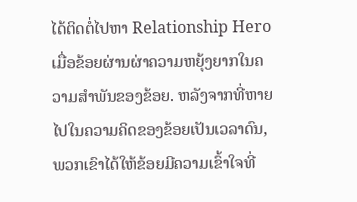ໄດ້ຕິດຕໍ່ໄປຫາ Relationship Hero ເມື່ອຂ້ອຍຜ່ານຜ່າຄວາມຫຍຸ້ງຍາກໃນຄວາມສຳພັນຂອງຂ້ອຍ. ຫລັງຈາກທີ່ຫາຍໄປໃນຄວາມຄິດຂອງຂ້ອຍເປັນເວລາດົນ, ພວກເຂົາໄດ້ໃຫ້ຂ້ອຍມີຄວາມເຂົ້າໃຈທີ່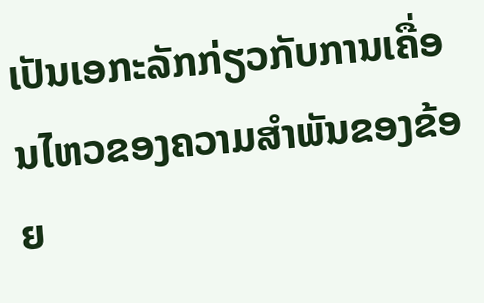ເປັນເອກະລັກກ່ຽວກັບການເຄື່ອນໄຫວຂອງຄວາມສໍາພັນຂອງຂ້ອຍ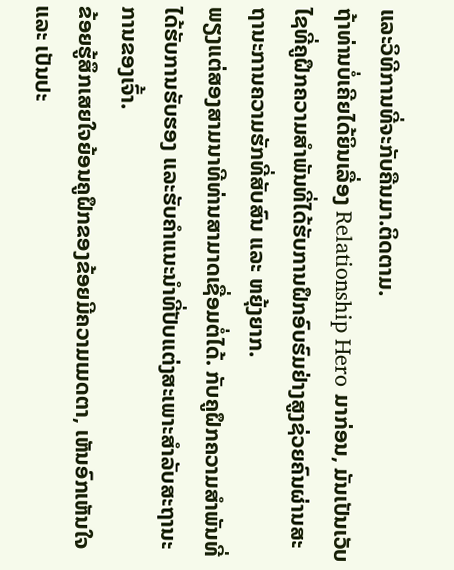ແລະວິທີການທີ່ຈະກັບຄືນມາ.ຕິດຕາມ.
ຖ້າທ່ານບໍ່ເຄີຍໄດ້ຍິນເລື່ອງ Relationship Hero ມາກ່ອນ, ມັນເປັນເວັບໄຊທີ່ຄູຝຶກຄວາມສຳພັນທີ່ໄດ້ຮັບການຝຶກອົບຮົມຢ່າງສູງຊ່ວຍຄົນຜ່ານສະຖານະການຄວາມຮັກທີ່ສັບສົນ ແລະ ຫຍຸ້ງຍາກ.
ພຽງແຕ່ສອງສາມນາທີທ່ານສາມາດເຊື່ອມຕໍ່ໄດ້. ກັບຄູຝຶກຄວາມສຳພັນທີ່ໄດ້ຮັບການຮັບຮອງ ແລະຮັບຄຳແນະນຳທີ່ປັບແຕ່ງສະເພາະສຳລັບສະຖານະການຂອງເຈົ້າ.
ຂ້ອຍຮູ້ສຶກເສຍໃຈຍ້ອນຄູຝຶກຂອງຂ້ອຍມີຄວາມເມດຕາ, ເຫັນອົກເຫັນໃຈ ແລະ ເປັນປະ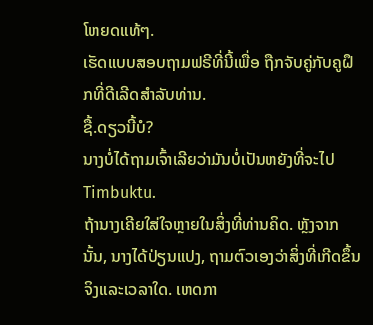ໂຫຍດແທ້ໆ.
ເຮັດແບບສອບຖາມຟຣີທີ່ນີ້ເພື່ອ ຖືກຈັບຄູ່ກັບຄູຝຶກທີ່ດີເລີດສໍາລັບທ່ານ.
ຊື້.ດຽວນີ້ບໍ?
ນາງບໍ່ໄດ້ຖາມເຈົ້າເລີຍວ່າມັນບໍ່ເປັນຫຍັງທີ່ຈະໄປ Timbuktu.
ຖ້ານາງເຄີຍໃສ່ໃຈຫຼາຍໃນສິ່ງທີ່ທ່ານຄິດ. ຫຼັງຈາກນັ້ນ, ນາງໄດ້ປ່ຽນແປງ, ຖາມຕົວເອງວ່າສິ່ງທີ່ເກີດຂຶ້ນຈິງແລະເວລາໃດ. ເຫດກາ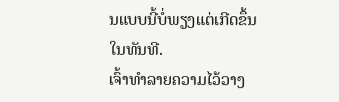ນແບບນີ້ບໍ່ພຽງແຕ່ເກີດຂຶ້ນໃນທັນທີ.
ເຈົ້າທຳລາຍຄວາມໄວ້ວາງ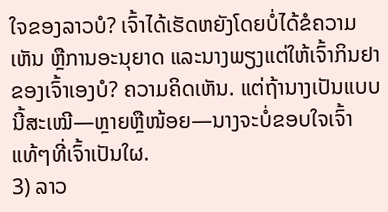ໃຈຂອງລາວບໍ? ເຈົ້າໄດ້ເຮັດຫຍັງໂດຍບໍ່ໄດ້ຂໍຄວາມເຫັນ ຫຼືການອະນຸຍາດ ແລະນາງພຽງແຕ່ໃຫ້ເຈົ້າກິນຢາຂອງເຈົ້າເອງບໍ? ຄວາມຄິດເຫັນ. ແຕ່ຖ້ານາງເປັນແບບນີ້ສະເໝີ—ຫຼາຍຫຼືໜ້ອຍ—ນາງຈະບໍ່ຂອບໃຈເຈົ້າແທ້ໆທີ່ເຈົ້າເປັນໃຜ.
3) ລາວ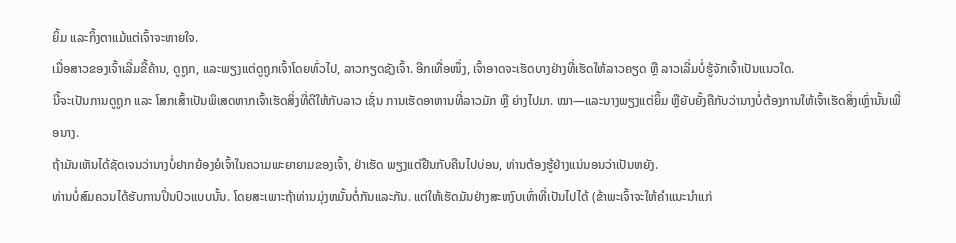ຍິ້ມ ແລະກິ້ງຕາແມ້ແຕ່ເຈົ້າຈະຫາຍໃຈ.
ເມື່ອສາວຂອງເຈົ້າເລີ່ມຂີ້ຄ້ານ, ດູຖູກ, ແລະພຽງແຕ່ດູຖູກເຈົ້າໂດຍທົ່ວໄປ, ລາວກຽດຊັງເຈົ້າ. ອີກເທື່ອໜຶ່ງ, ເຈົ້າອາດຈະເຮັດບາງຢ່າງທີ່ເຮັດໃຫ້ລາວຄຽດ ຫຼື ລາວເລີ່ມບໍ່ຮູ້ຈັກເຈົ້າເປັນແນວໃດ.
ນີ້ຈະເປັນການດູຖູກ ແລະ ໂສກເສົ້າເປັນພິເສດຫາກເຈົ້າເຮັດສິ່ງທີ່ດີໃຫ້ກັບລາວ ເຊັ່ນ ການເຮັດອາຫານທີ່ລາວມັກ ຫຼື ຍ່າງໄປມາ. ໝາ—ແລະນາງພຽງແຕ່ຍິ້ມ ຫຼືຍັບຍັ້ງຄືກັບວ່ານາງບໍ່ຕ້ອງການໃຫ້ເຈົ້າເຮັດສິ່ງເຫຼົ່ານັ້ນເພື່ອນາງ.
ຖ້າມັນເຫັນໄດ້ຊັດເຈນວ່ານາງບໍ່ຢາກຍ້ອງຍໍເຈົ້າໃນຄວາມພະຍາຍາມຂອງເຈົ້າ, ຢ່າເຮັດ ພຽງແຕ່ຢືນກັບຄືນໄປບ່ອນ, ທ່ານຕ້ອງຮູ້ຢ່າງແນ່ນອນວ່າເປັນຫຍັງ.
ທ່ານບໍ່ສົມຄວນໄດ້ຮັບການປິ່ນປົວແບບນັ້ນ. ໂດຍສະເພາະຖ້າທ່ານມຸ່ງຫມັ້ນຕໍ່ກັນແລະກັນ. ແຕ່ໃຫ້ເຮັດມັນຢ່າງສະຫງົບເທົ່າທີ່ເປັນໄປໄດ້ (ຂ້າພະເຈົ້າຈະໃຫ້ຄໍາແນະນໍາແກ່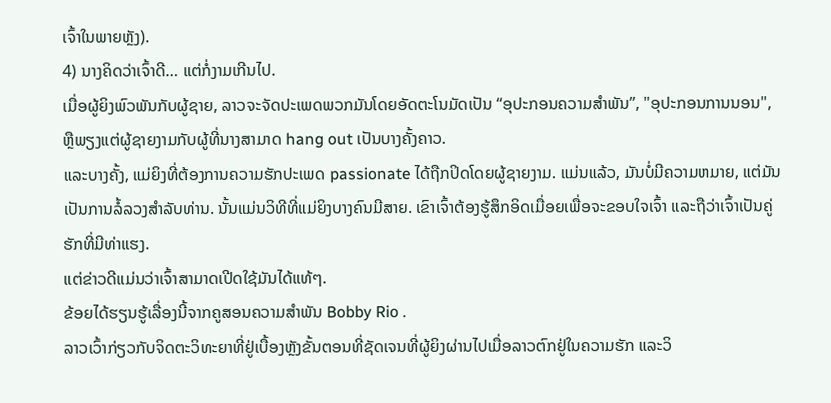ເຈົ້າໃນພາຍຫຼັງ).
4) ນາງຄິດວ່າເຈົ້າດີ… ແຕ່ກໍ່ງາມເກີນໄປ.
ເມື່ອຜູ້ຍິງພົວພັນກັບຜູ້ຊາຍ, ລາວຈະຈັດປະເພດພວກມັນໂດຍອັດຕະໂນມັດເປັນ “ອຸປະກອນຄວາມສຳພັນ”, "ອຸປະກອນການນອນ", ຫຼືພຽງແຕ່ຜູ້ຊາຍງາມກັບຜູ້ທີ່ນາງສາມາດ hang out ເປັນບາງຄັ້ງຄາວ.
ແລະບາງຄັ້ງ, ແມ່ຍິງທີ່ຕ້ອງການຄວາມຮັກປະເພດ passionate ໄດ້ຖືກປິດໂດຍຜູ້ຊາຍງາມ. ແມ່ນແລ້ວ, ມັນບໍ່ມີຄວາມຫມາຍ, ແຕ່ມັນເປັນການລໍ້ລວງສໍາລັບທ່ານ. ນັ້ນແມ່ນວິທີທີ່ແມ່ຍິງບາງຄົນມີສາຍ. ເຂົາເຈົ້າຕ້ອງຮູ້ສຶກອິດເມື່ອຍເພື່ອຈະຂອບໃຈເຈົ້າ ແລະຖືວ່າເຈົ້າເປັນຄູ່ຮັກທີ່ມີທ່າແຮງ.
ແຕ່ຂ່າວດີແມ່ນວ່າເຈົ້າສາມາດເປີດໃຊ້ມັນໄດ້ແທ້ໆ.
ຂ້ອຍໄດ້ຮຽນຮູ້ເລື່ອງນີ້ຈາກຄູສອນຄວາມສຳພັນ Bobby Rio .
ລາວເວົ້າກ່ຽວກັບຈິດຕະວິທະຍາທີ່ຢູ່ເບື້ອງຫຼັງຂັ້ນຕອນທີ່ຊັດເຈນທີ່ຜູ້ຍິງຜ່ານໄປເມື່ອລາວຕົກຢູ່ໃນຄວາມຮັກ ແລະວິ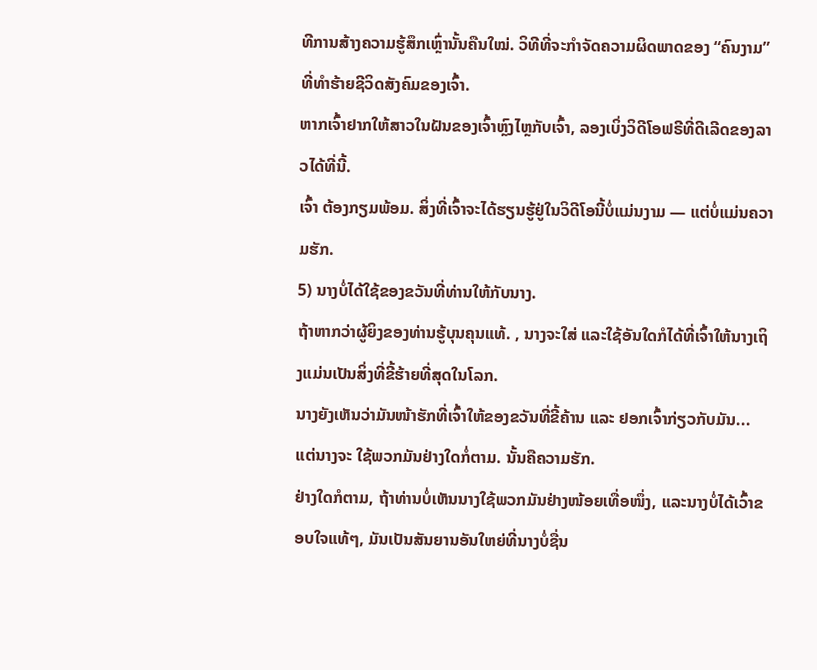ທີການສ້າງຄວາມຮູ້ສຶກເຫຼົ່ານັ້ນຄືນໃໝ່. ວິທີທີ່ຈະກໍາຈັດຄວາມຜິດພາດຂອງ “ຄົນງາມ” ທີ່ທຳຮ້າຍຊີວິດສັງຄົມຂອງເຈົ້າ.
ຫາກເຈົ້າຢາກໃຫ້ສາວໃນຝັນຂອງເຈົ້າຫຼົງໄຫຼກັບເຈົ້າ, ລອງເບິ່ງວິດີໂອຟຣີທີ່ດີເລີດຂອງລາວໄດ້ທີ່ນີ້.
ເຈົ້າ ຕ້ອງກຽມພ້ອມ. ສິ່ງທີ່ເຈົ້າຈະໄດ້ຮຽນຮູ້ຢູ່ໃນວິດີໂອນີ້ບໍ່ແມ່ນງາມ — ແຕ່ບໍ່ແມ່ນຄວາມຮັກ.
5) ນາງບໍ່ໄດ້ໃຊ້ຂອງຂວັນທີ່ທ່ານໃຫ້ກັບນາງ.
ຖ້າຫາກວ່າຜູ້ຍິງຂອງທ່ານຮູ້ບຸນຄຸນແທ້. , ນາງຈະໃສ່ ແລະໃຊ້ອັນໃດກໍໄດ້ທີ່ເຈົ້າໃຫ້ນາງເຖິງແມ່ນເປັນສິ່ງທີ່ຂີ້ຮ້າຍທີ່ສຸດໃນໂລກ.
ນາງຍັງເຫັນວ່າມັນໜ້າຮັກທີ່ເຈົ້າໃຫ້ຂອງຂວັນທີ່ຂີ້ຄ້ານ ແລະ ຢອກເຈົ້າກ່ຽວກັບມັນ... ແຕ່ນາງຈະ ໃຊ້ພວກມັນຢ່າງໃດກໍ່ຕາມ. ນັ້ນຄືຄວາມຮັກ.
ຢ່າງໃດກໍຕາມ, ຖ້າທ່ານບໍ່ເຫັນນາງໃຊ້ພວກມັນຢ່າງໜ້ອຍເທື່ອໜຶ່ງ, ແລະນາງບໍ່ໄດ້ເວົ້າຂອບໃຈແທ້ໆ, ມັນເປັນສັນຍານອັນໃຫຍ່ທີ່ນາງບໍ່ຊື່ນ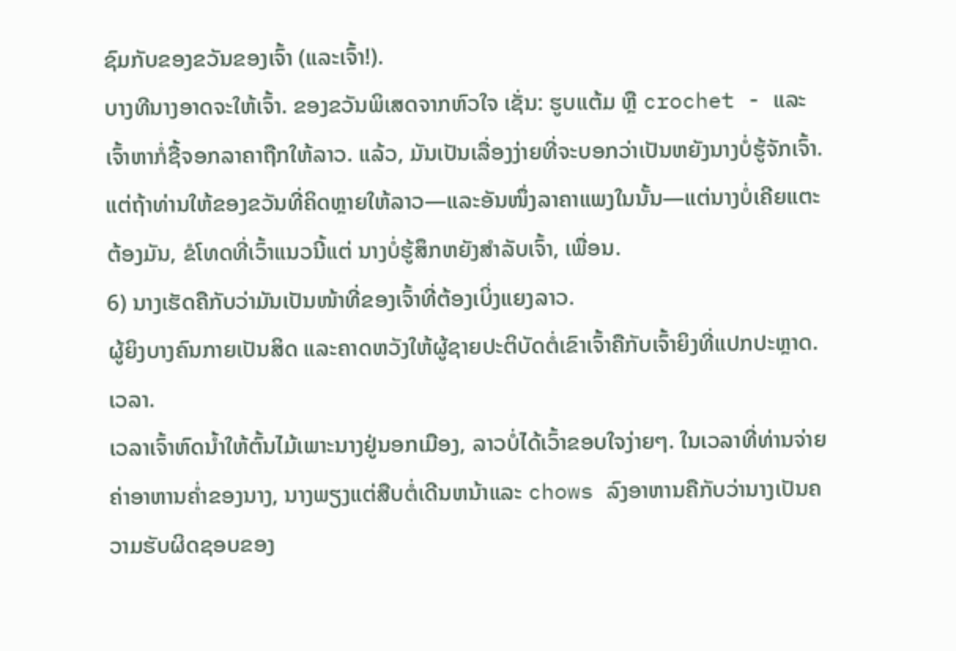ຊົມກັບຂອງຂວັນຂອງເຈົ້າ (ແລະເຈົ້າ!).
ບາງທີນາງອາດຈະໃຫ້ເຈົ້າ. ຂອງຂວັນພິເສດຈາກຫົວໃຈ ເຊັ່ນ: ຮູບແຕ້ມ ຫຼື crochet - ແລະເຈົ້າຫາກໍ່ຊື້ຈອກລາຄາຖືກໃຫ້ລາວ. ແລ້ວ, ມັນເປັນເລື່ອງງ່າຍທີ່ຈະບອກວ່າເປັນຫຍັງນາງບໍ່ຮູ້ຈັກເຈົ້າ.
ແຕ່ຖ້າທ່ານໃຫ້ຂອງຂວັນທີ່ຄິດຫຼາຍໃຫ້ລາວ—ແລະອັນໜຶ່ງລາຄາແພງໃນນັ້ນ—ແຕ່ນາງບໍ່ເຄີຍແຕະຕ້ອງມັນ, ຂໍໂທດທີ່ເວົ້າແນວນີ້ແຕ່ ນາງບໍ່ຮູ້ສຶກຫຍັງສຳລັບເຈົ້າ, ເພື່ອນ.
6) ນາງເຮັດຄືກັບວ່າມັນເປັນໜ້າທີ່ຂອງເຈົ້າທີ່ຕ້ອງເບິ່ງແຍງລາວ.
ຜູ້ຍິງບາງຄົນກາຍເປັນສິດ ແລະຄາດຫວັງໃຫ້ຜູ້ຊາຍປະຕິບັດຕໍ່ເຂົາເຈົ້າຄືກັບເຈົ້າຍິງທີ່ແປກປະຫຼາດ. ເວລາ.
ເວລາເຈົ້າຫົດນໍ້າໃຫ້ຕົ້ນໄມ້ເພາະນາງຢູ່ນອກເມືອງ, ລາວບໍ່ໄດ້ເວົ້າຂອບໃຈງ່າຍໆ. ໃນເວລາທີ່ທ່ານຈ່າຍຄ່າອາຫານຄ່ຳຂອງນາງ, ນາງພຽງແຕ່ສືບຕໍ່ເດີນຫນ້າແລະ chows ລົງອາຫານຄືກັບວ່ານາງເປັນຄວາມຮັບຜິດຊອບຂອງ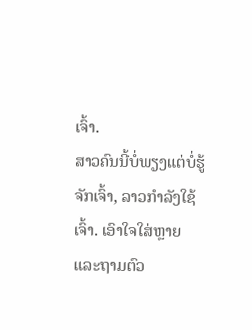ເຈົ້າ.
ສາວຄົນນີ້ບໍ່ພຽງແຕ່ບໍ່ຮູ້ຈັກເຈົ້າ, ລາວກໍາລັງໃຊ້ເຈົ້າ. ເອົາໃຈໃສ່ຫຼາຍ ແລະຖາມຕົວ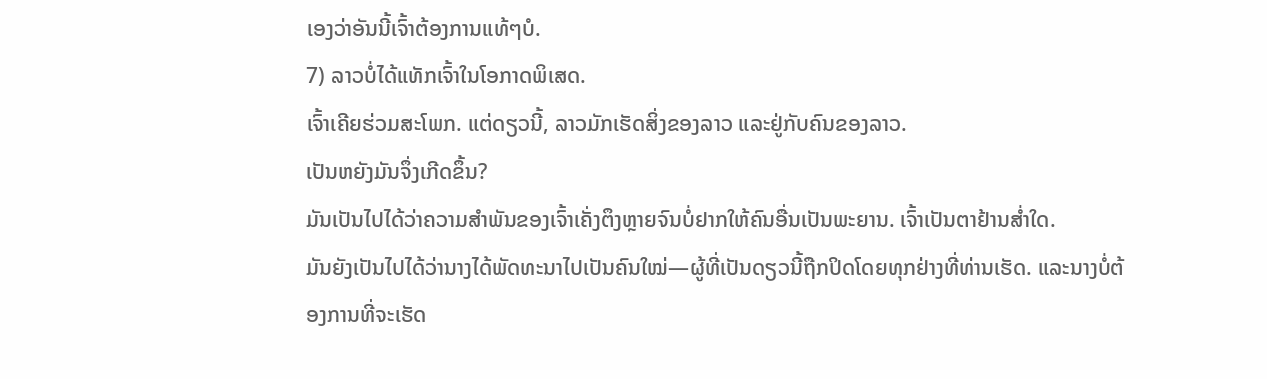ເອງວ່າອັນນີ້ເຈົ້າຕ້ອງການແທ້ໆບໍ.
7) ລາວບໍ່ໄດ້ແທັກເຈົ້າໃນໂອກາດພິເສດ.
ເຈົ້າເຄີຍຮ່ວມສະໂພກ. ແຕ່ດຽວນີ້, ລາວມັກເຮັດສິ່ງຂອງລາວ ແລະຢູ່ກັບຄົນຂອງລາວ.
ເປັນຫຍັງມັນຈຶ່ງເກີດຂຶ້ນ?
ມັນເປັນໄປໄດ້ວ່າຄວາມສຳພັນຂອງເຈົ້າເຄັ່ງຕຶງຫຼາຍຈົນບໍ່ຢາກໃຫ້ຄົນອື່ນເປັນພະຍານ. ເຈົ້າເປັນຕາຢ້ານສໍ່າໃດ.
ມັນຍັງເປັນໄປໄດ້ວ່ານາງໄດ້ພັດທະນາໄປເປັນຄົນໃໝ່—ຜູ້ທີ່ເປັນດຽວນີ້ຖືກປິດໂດຍທຸກຢ່າງທີ່ທ່ານເຮັດ. ແລະນາງບໍ່ຕ້ອງການທີ່ຈະເຮັດ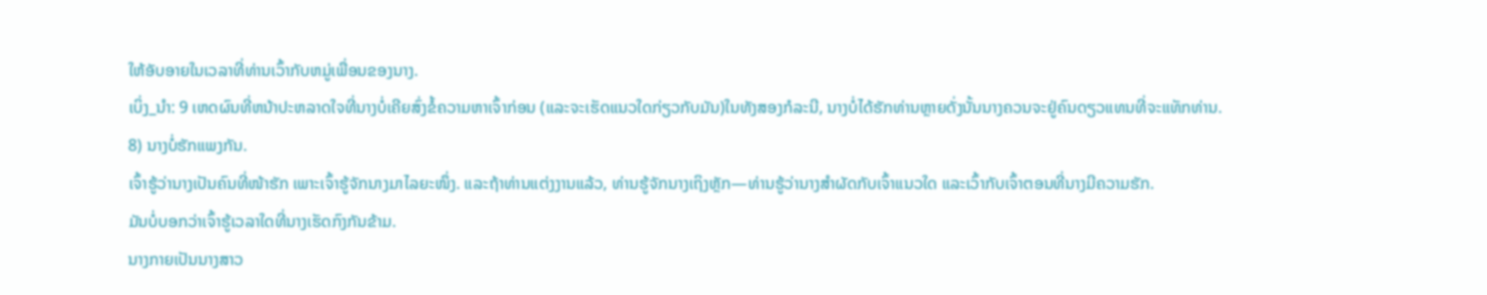ໃຫ້ອັບອາຍໃນເວລາທີ່ທ່ານເວົ້າກັບຫມູ່ເພື່ອນຂອງນາງ.
ເບິ່ງ_ນຳ: 9 ເຫດຜົນທີ່ຫນ້າປະຫລາດໃຈທີ່ນາງບໍ່ເຄີຍສົ່ງຂໍ້ຄວາມຫາເຈົ້າກ່ອນ (ແລະຈະເຮັດແນວໃດກ່ຽວກັບມັນ)ໃນທັງສອງກໍລະນີ, ນາງບໍ່ໄດ້ຮັກທ່ານຫຼາຍດັ່ງນັ້ນນາງຄວນຈະຢູ່ຄົນດຽວແທນທີ່ຈະແທັກທ່ານ.
8) ນາງບໍ່ຮັກແພງກັນ.
ເຈົ້າຮູ້ວ່ານາງເປັນຄົນທີ່ໜ້າຮັກ ເພາະເຈົ້າຮູ້ຈັກນາງມາໄລຍະໜຶ່ງ. ແລະຖ້າທ່ານແຕ່ງງານແລ້ວ, ທ່ານຮູ້ຈັກນາງເຖິງຫຼັກ—ທ່ານຮູ້ວ່ານາງສຳຜັດກັບເຈົ້າແນວໃດ ແລະເວົ້າກັບເຈົ້າຕອນທີ່ນາງມີຄວາມຮັກ.
ມັນບໍ່ບອກວ່າເຈົ້າຮູ້ເວລາໃດທີ່ນາງເຮັດກົງກັນຂ້າມ.
ນາງກາຍເປັນນາງສາວ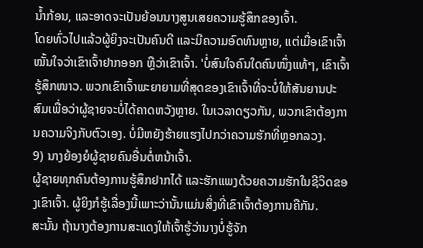ນ້ຳກ້ອນ, ແລະອາດຈະເປັນຍ້ອນນາງສູນເສຍຄວາມຮູ້ສຶກຂອງເຈົ້າ.
ໂດຍທົ່ວໄປແລ້ວຜູ້ຍິງຈະເປັນຄົນດີ ແລະມີຄວາມອົດທົນຫຼາຍ, ແຕ່ເມື່ອເຂົາເຈົ້າໝັ້ນໃຈວ່າເຂົາເຈົ້າຢາກອອກ ຫຼືວ່າເຂົາເຈົ້າ. 'ບໍ່ສົນໃຈຄົນໃດຄົນໜຶ່ງແທ້ໆ, ເຂົາເຈົ້າຮູ້ສຶກໜາວ. ພວກເຂົາເຈົ້າພະຍາຍາມທີ່ສຸດຂອງເຂົາເຈົ້າທີ່ຈະບໍ່ໃຫ້ສັນຍານປະສົມເພື່ອວ່າຜູ້ຊາຍຈະບໍ່ໄດ້ຄາດຫວັງຫຼາຍ. ໃນເວລາດຽວກັນ, ພວກເຂົາຕ້ອງການຄວາມຈິງກັບຕົວເອງ. ບໍ່ມີຫຍັງຮ້າຍແຮງໄປກວ່າຄວາມຮັກທີ່ຫຼອກລວງ.
9) ນາງຍ້ອງຍໍຜູ້ຊາຍຄົນອື່ນຕໍ່ຫນ້າເຈົ້າ.
ຜູ້ຊາຍທຸກຄົນຕ້ອງການຮູ້ສຶກຢາກໄດ້ ແລະຮັກແພງດ້ວຍຄວາມຮັກໃນຊີວິດຂອງເຂົາເຈົ້າ. ຜູ້ຍິງກໍຮູ້ເລື່ອງນີ້ເພາະວ່ານັ້ນແມ່ນສິ່ງທີ່ເຂົາເຈົ້າຕ້ອງການຄືກັນ.
ສະນັ້ນ ຖ້ານາງຕ້ອງການສະແດງໃຫ້ເຈົ້າຮູ້ວ່ານາງບໍ່ຮູ້ຈັກ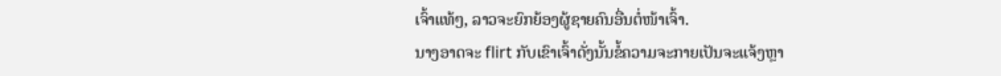ເຈົ້າແທ້ໆ, ລາວຈະຍົກຍ້ອງຜູ້ຊາຍຄົນອື່ນຕໍ່ໜ້າເຈົ້າ.
ນາງອາດຈະ flirt ກັບເຂົາເຈົ້າດັ່ງນັ້ນຂໍ້ຄວາມຈະກາຍເປັນຈະແຈ້ງຫຼາ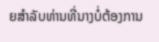ຍສໍາລັບທ່ານທີ່ນາງບໍ່ຕ້ອງການ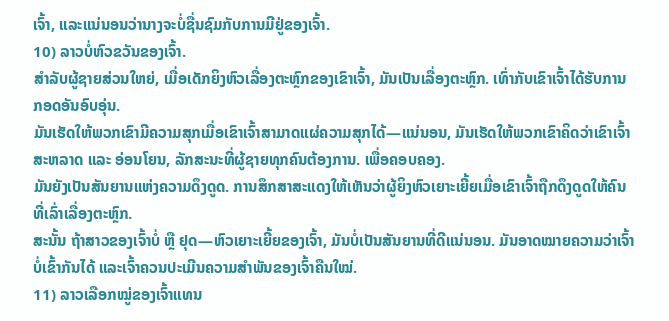ເຈົ້າ, ແລະແນ່ນອນວ່ານາງຈະບໍ່ຊື່ນຊົມກັບການມີຢູ່ຂອງເຈົ້າ.
10) ລາວບໍ່ຫົວຂວັນຂອງເຈົ້າ.
ສຳລັບຜູ້ຊາຍສ່ວນໃຫຍ່, ເມື່ອເດັກຍິງຫົວເລື່ອງຕະຫຼົກຂອງເຂົາເຈົ້າ, ມັນເປັນເລື່ອງຕະຫຼົກ. ເທົ່າກັບເຂົາເຈົ້າໄດ້ຮັບການກອດອັນອົບອຸ່ນ.
ມັນເຮັດໃຫ້ພວກເຂົາມີຄວາມສຸກເມື່ອເຂົາເຈົ້າສາມາດແຜ່ຄວາມສຸກໄດ້—ແນ່ນອນ, ມັນເຮັດໃຫ້ພວກເຂົາຄິດວ່າເຂົາເຈົ້າສະຫລາດ ແລະ ອ່ອນໂຍນ, ລັກສະນະທີ່ຜູ້ຊາຍທຸກຄົນຕ້ອງການ. ເພື່ອຄອບຄອງ.
ມັນຍັງເປັນສັນຍານແຫ່ງຄວາມດຶງດູດ. ການສຶກສາສະແດງໃຫ້ເຫັນວ່າຜູ້ຍິງຫົວເຍາະເຍີ້ຍເມື່ອເຂົາເຈົ້າຖືກດຶງດູດໃຫ້ຄົນທີ່ເລົ່າເລື່ອງຕະຫຼົກ.
ສະນັ້ນ ຖ້າສາວຂອງເຈົ້າບໍ່ ຫຼື ຢຸດ—ຫົວເຍາະເຍີ້ຍຂອງເຈົ້າ, ມັນບໍ່ເປັນສັນຍານທີ່ດີແນ່ນອນ. ມັນອາດໝາຍຄວາມວ່າເຈົ້າບໍ່ເຂົ້າກັນໄດ້ ແລະເຈົ້າຄວນປະເມີນຄວາມສຳພັນຂອງເຈົ້າຄືນໃໝ່.
11) ລາວເລືອກໝູ່ຂອງເຈົ້າແທນ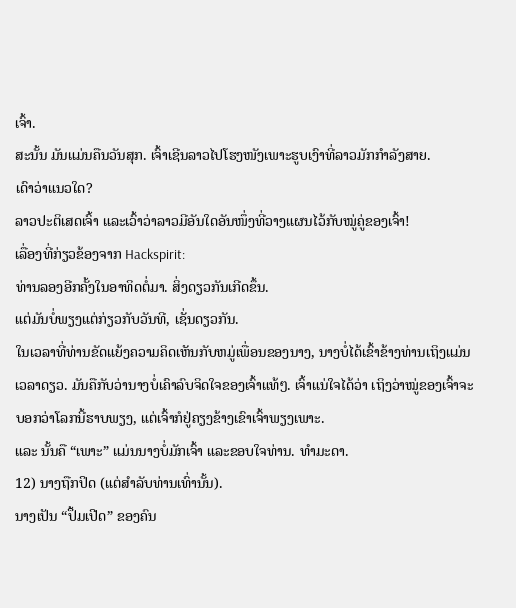ເຈົ້າ.
ສະນັ້ນ ມັນແມ່ນຄືນວັນສຸກ. ເຈົ້າເຊີນລາວໄປໂຮງໜັງເພາະຮູບເງົາທີ່ລາວມັກກຳລັງສາຍ.
ເດົາວ່າແນວໃດ?
ລາວປະຕິເສດເຈົ້າ ແລະເວົ້າວ່າລາວມີອັນໃດອັນໜຶ່ງທີ່ວາງແຜນໄວ້ກັບໝູ່ຄູ່ຂອງເຈົ້າ!
ເລື່ອງທີ່ກ່ຽວຂ້ອງຈາກ Hackspirit:
ທ່ານລອງອີກຄັ້ງໃນອາທິດຕໍ່ມາ. ສິ່ງດຽວກັນເກີດຂຶ້ນ.
ແຕ່ມັນບໍ່ພຽງແຕ່ກ່ຽວກັບວັນທີ, ເຊັ່ນດຽວກັນ.
ໃນເວລາທີ່ທ່ານຂັດແຍ້ງຄວາມຄິດເຫັນກັບຫມູ່ເພື່ອນຂອງນາງ, ນາງບໍ່ໄດ້ເຂົ້າຂ້າງທ່ານເຖິງແມ່ນເວລາດຽວ. ມັນຄືກັບວ່ານາງບໍ່ເຄົາລົບຈິດໃຈຂອງເຈົ້າແທ້ໆ. ເຈົ້າແນ່ໃຈໄດ້ວ່າ ເຖິງວ່າໝູ່ຂອງເຈົ້າຈະບອກວ່າໂລກນີ້ຮາບພຽງ, ແຕ່ເຈົ້າກໍຢູ່ຄຽງຂ້າງເຂົາເຈົ້າພຽງເພາະ.
ແລະ ນັ້ນຄື “ເພາະ” ແມ່ນນາງບໍ່ມັກເຈົ້າ ແລະຂອບໃຈທ່ານ. ທຳມະດາ.
12) ນາງຖືກປິດ (ແຕ່ສຳລັບທ່ານເທົ່ານັ້ນ).
ນາງເປັນ “ປຶ້ມເປີດ” ຂອງຄົນ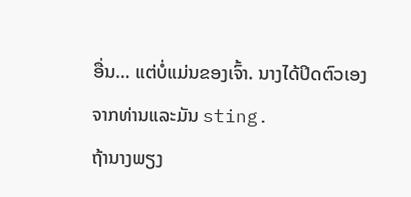ອື່ນ… ແຕ່ບໍ່ແມ່ນຂອງເຈົ້າ. ນາງໄດ້ປິດຕົວເອງຈາກທ່ານແລະມັນ sting.
ຖ້ານາງພຽງ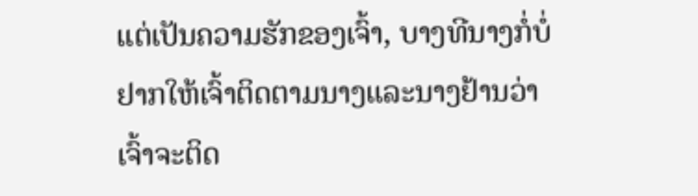ແຕ່ເປັນຄວາມຮັກຂອງເຈົ້າ, ບາງທີນາງກໍ່ບໍ່ຢາກໃຫ້ເຈົ້າຕິດຕາມນາງແລະນາງຢ້ານວ່າເຈົ້າຈະຕິດ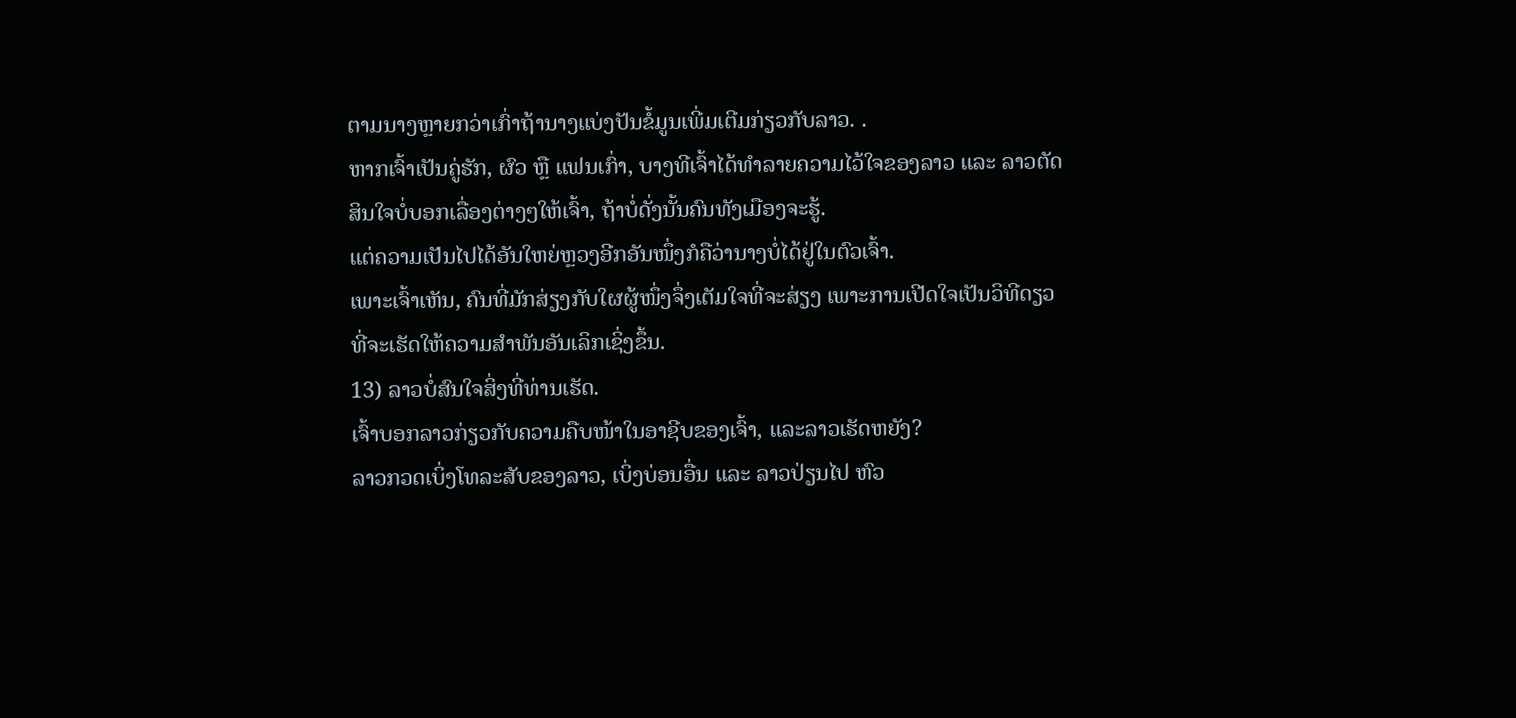ຕາມນາງຫຼາຍກວ່າເກົ່າຖ້ານາງແບ່ງປັນຂໍ້ມູນເພີ່ມເຕີມກ່ຽວກັບລາວ. .
ຫາກເຈົ້າເປັນຄູ່ຮັກ, ຜົວ ຫຼື ແຟນເກົ່າ, ບາງທີເຈົ້າໄດ້ທຳລາຍຄວາມໄວ້ໃຈຂອງລາວ ແລະ ລາວຕັດສິນໃຈບໍ່ບອກເລື່ອງຕ່າງໆໃຫ້ເຈົ້າ, ຖ້າບໍ່ດັ່ງນັ້ນຄົນທັງເມືອງຈະຮູ້.
ແຕ່ຄວາມເປັນໄປໄດ້ອັນໃຫຍ່ຫຼວງອີກອັນໜຶ່ງກໍຄືວ່ານາງບໍ່ໄດ້ຢູ່ໃນຕົວເຈົ້າ.
ເພາະເຈົ້າເຫັນ, ຄົນທີ່ມັກສ່ຽງກັບໃຜຜູ້ໜຶ່ງຈຶ່ງເຕັມໃຈທີ່ຈະສ່ຽງ ເພາະການເປີດໃຈເປັນວິທີດຽວທີ່ຈະເຮັດໃຫ້ຄວາມສຳພັນອັນເລິກເຊິ່ງຂຶ້ນ.
13) ລາວບໍ່ສົນໃຈສິ່ງທີ່ທ່ານເຮັດ.
ເຈົ້າບອກລາວກ່ຽວກັບຄວາມຄືບໜ້າໃນອາຊີບຂອງເຈົ້າ, ແລະລາວເຮັດຫຍັງ?
ລາວກວດເບິ່ງໂທລະສັບຂອງລາວ, ເບິ່ງບ່ອນອື່ນ ແລະ ລາວປ່ຽນໄປ ຫົວ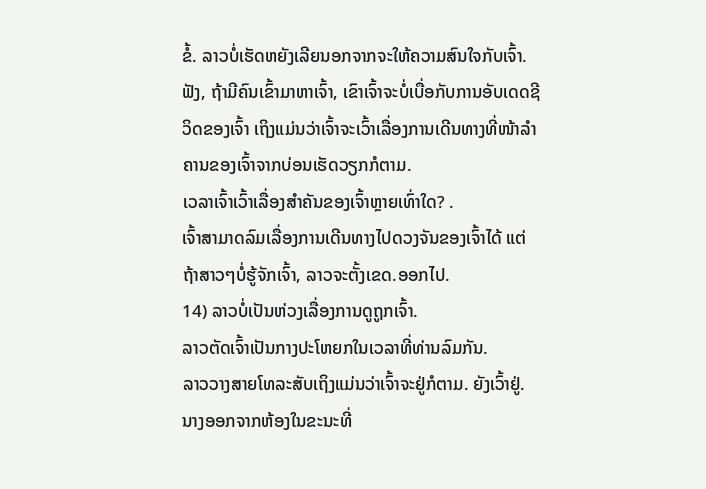ຂໍ້. ລາວບໍ່ເຮັດຫຍັງເລີຍນອກຈາກຈະໃຫ້ຄວາມສົນໃຈກັບເຈົ້າ.
ຟັງ, ຖ້າມີຄົນເຂົ້າມາຫາເຈົ້າ, ເຂົາເຈົ້າຈະບໍ່ເບື່ອກັບການອັບເດດຊີວິດຂອງເຈົ້າ ເຖິງແມ່ນວ່າເຈົ້າຈະເວົ້າເລື່ອງການເດີນທາງທີ່ໜ້າລຳຄານຂອງເຈົ້າຈາກບ່ອນເຮັດວຽກກໍຕາມ.
ເວລາເຈົ້າເວົ້າເລື່ອງສຳຄັນຂອງເຈົ້າຫຼາຍເທົ່າໃດ? .
ເຈົ້າສາມາດລົມເລື່ອງການເດີນທາງໄປດວງຈັນຂອງເຈົ້າໄດ້ ແຕ່ຖ້າສາວໆບໍ່ຮູ້ຈັກເຈົ້າ, ລາວຈະຕັ້ງເຂດ.ອອກໄປ.
14) ລາວບໍ່ເປັນຫ່ວງເລື່ອງການດູຖູກເຈົ້າ.
ລາວຕັດເຈົ້າເປັນກາງປະໂຫຍກໃນເວລາທີ່ທ່ານລົມກັນ.
ລາວວາງສາຍໂທລະສັບເຖິງແມ່ນວ່າເຈົ້າຈະຢູ່ກໍຕາມ. ຍັງເວົ້າຢູ່.
ນາງອອກຈາກຫ້ອງໃນຂະນະທີ່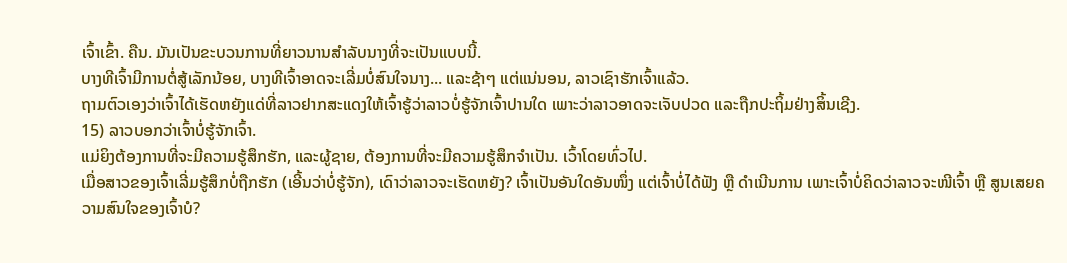ເຈົ້າເຂົ້າ. ຄືນ. ມັນເປັນຂະບວນການທີ່ຍາວນານສໍາລັບນາງທີ່ຈະເປັນແບບນີ້.
ບາງທີເຈົ້າມີການຕໍ່ສູ້ເລັກນ້ອຍ, ບາງທີເຈົ້າອາດຈະເລີ່ມບໍ່ສົນໃຈນາງ... ແລະຊ້າໆ ແຕ່ແນ່ນອນ, ລາວເຊົາຮັກເຈົ້າແລ້ວ.
ຖາມຕົວເອງວ່າເຈົ້າໄດ້ເຮັດຫຍັງແດ່ທີ່ລາວຢາກສະແດງໃຫ້ເຈົ້າຮູ້ວ່າລາວບໍ່ຮູ້ຈັກເຈົ້າປານໃດ ເພາະວ່າລາວອາດຈະເຈັບປວດ ແລະຖືກປະຖິ້ມຢ່າງສິ້ນເຊີງ.
15) ລາວບອກວ່າເຈົ້າບໍ່ຮູ້ຈັກເຈົ້າ.
ແມ່ຍິງຕ້ອງການທີ່ຈະມີຄວາມຮູ້ສຶກຮັກ, ແລະຜູ້ຊາຍ, ຕ້ອງການທີ່ຈະມີຄວາມຮູ້ສຶກຈໍາເປັນ. ເວົ້າໂດຍທົ່ວໄປ.
ເມື່ອສາວຂອງເຈົ້າເລີ່ມຮູ້ສຶກບໍ່ຖືກຮັກ (ເອີ້ນວ່າບໍ່ຮູ້ຈັກ), ເດົາວ່າລາວຈະເຮັດຫຍັງ? ເຈົ້າເປັນອັນໃດອັນໜຶ່ງ ແຕ່ເຈົ້າບໍ່ໄດ້ຟັງ ຫຼື ດຳເນີນການ ເພາະເຈົ້າບໍ່ຄິດວ່າລາວຈະໜີເຈົ້າ ຫຼື ສູນເສຍຄວາມສົນໃຈຂອງເຈົ້າບໍ?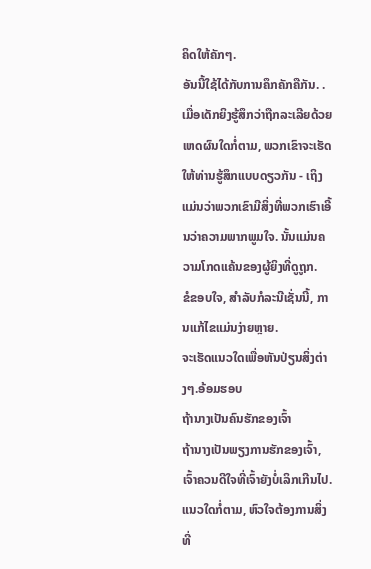ຄິດໃຫ້ຄັກໆ.
ອັນນີ້ໃຊ້ໄດ້ກັບການຄຶກຄັກຄືກັນ. . ເມື່ອເດັກຍິງຮູ້ສຶກວ່າຖືກລະເລີຍດ້ວຍເຫດຜົນໃດກໍ່ຕາມ, ພວກເຂົາຈະເຮັດໃຫ້ທ່ານຮູ້ສຶກແບບດຽວກັນ - ເຖິງແມ່ນວ່າພວກເຂົາມີສິ່ງທີ່ພວກເຮົາເອີ້ນວ່າຄວາມພາກພູມໃຈ. ນັ້ນແມ່ນຄວາມໂກດແຄ້ນຂອງຜູ້ຍິງທີ່ດູຖູກ.
ຂໍຂອບໃຈ, ສໍາລັບກໍລະນີເຊັ່ນນີ້, ການແກ້ໄຂແມ່ນງ່າຍຫຼາຍ.
ຈະເຮັດແນວໃດເພື່ອຫັນປ່ຽນສິ່ງຕ່າງໆ.ອ້ອມຮອບ
ຖ້ານາງເປັນຄົນຮັກຂອງເຈົ້າ
ຖ້ານາງເປັນພຽງການຮັກຂອງເຈົ້າ, ເຈົ້າຄວນດີໃຈທີ່ເຈົ້າຍັງບໍ່ເລິກເກີນໄປ. ແນວໃດກໍ່ຕາມ, ຫົວໃຈຕ້ອງການສິ່ງທີ່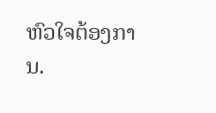ຫົວໃຈຕ້ອງການ.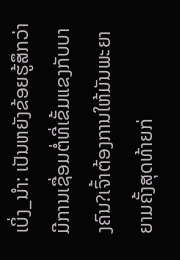ເບິ່ງ_ນຳ: ເປັນຫຍັງຂ້ອຍຮູ້ສຶກວ່າມີການເຊື່ອມຕໍ່ທີ່ເຂັ້ມແຂງກັບບາງຄົນ?ເຈົ້າຕ້ອງການໃຫ້ມັນພະຍາຍາມຄັ້ງສຸດທ້າຍກ່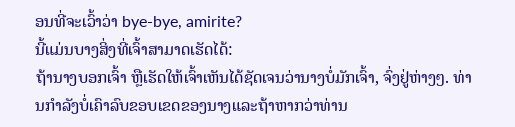ອນທີ່ຈະເວົ້າວ່າ bye-bye, amirite?
ນີ້ແມ່ນບາງສິ່ງທີ່ເຈົ້າສາມາດເຮັດໄດ້:
ຖ້ານາງບອກເຈົ້າ ຫຼືເຮັດໃຫ້ເຈົ້າເຫັນໄດ້ຊັດເຈນວ່ານາງບໍ່ມັກເຈົ້າ, ຈົ່ງຢູ່ຫ່າງໆ. ທ່ານກໍາລັງບໍ່ເຄົາລົບຂອບເຂດຂອງນາງແລະຖ້າຫາກວ່າທ່ານ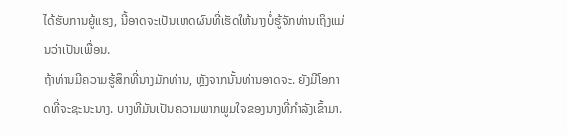ໄດ້ຮັບການຍູ້ແຮງ, ນີ້ອາດຈະເປັນເຫດຜົນທີ່ເຮັດໃຫ້ນາງບໍ່ຮູ້ຈັກທ່ານເຖິງແມ່ນວ່າເປັນເພື່ອນ.
ຖ້າທ່ານມີຄວາມຮູ້ສຶກທີ່ນາງມັກທ່ານ, ຫຼັງຈາກນັ້ນທ່ານອາດຈະ. ຍັງມີໂອກາດທີ່ຈະຊະນະນາງ. ບາງທີມັນເປັນຄວາມພາກພູມໃຈຂອງນາງທີ່ກໍາລັງເຂົ້າມາ.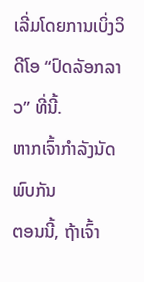ເລີ່ມໂດຍການເບິ່ງວິດີໂອ “ປົດລັອກລາວ” ທີ່ນີ້.
ຫາກເຈົ້າກຳລັງນັດພົບກັນ
ຕອນນີ້, ຖ້າເຈົ້າ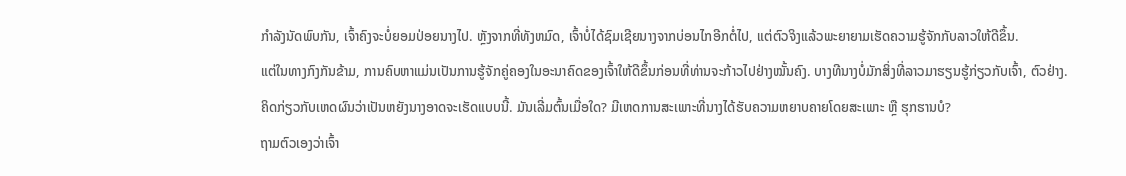ກຳລັງນັດພົບກັນ, ເຈົ້າຄົງຈະບໍ່ຍອມປ່ອຍນາງໄປ. ຫຼັງຈາກທີ່ທັງຫມົດ, ເຈົ້າບໍ່ໄດ້ຊົມເຊີຍນາງຈາກບ່ອນໄກອີກຕໍ່ໄປ, ແຕ່ຕົວຈິງແລ້ວພະຍາຍາມເຮັດຄວາມຮູ້ຈັກກັບລາວໃຫ້ດີຂຶ້ນ.
ແຕ່ໃນທາງກົງກັນຂ້າມ, ການຄົບຫາແມ່ນເປັນການຮູ້ຈັກຄູ່ຄອງໃນອະນາຄົດຂອງເຈົ້າໃຫ້ດີຂຶ້ນກ່ອນທີ່ທ່ານຈະກ້າວໄປຢ່າງໝັ້ນຄົງ. ບາງທີນາງບໍ່ມັກສິ່ງທີ່ລາວມາຮຽນຮູ້ກ່ຽວກັບເຈົ້າ, ຕົວຢ່າງ.
ຄິດກ່ຽວກັບເຫດຜົນວ່າເປັນຫຍັງນາງອາດຈະເຮັດແບບນີ້. ມັນເລີ່ມຕົ້ນເມື່ອໃດ? ມີເຫດການສະເພາະທີ່ນາງໄດ້ຮັບຄວາມຫຍາບຄາຍໂດຍສະເພາະ ຫຼື ຮຸກຮານບໍ?
ຖາມຕົວເອງວ່າເຈົ້າ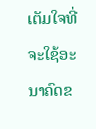ເຕັມໃຈທີ່ຈະໃຊ້ອະນາຄົດຂ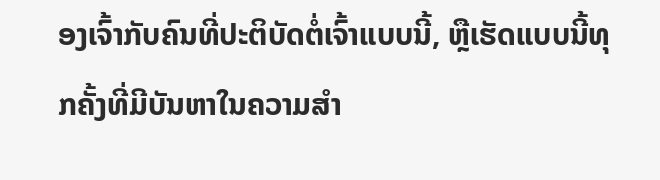ອງເຈົ້າກັບຄົນທີ່ປະຕິບັດຕໍ່ເຈົ້າແບບນີ້, ຫຼືເຮັດແບບນີ້ທຸກຄັ້ງທີ່ມີບັນຫາໃນຄວາມສຳ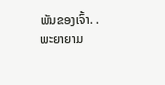ພັນຂອງເຈົ້າ. .
ພະຍາຍາມ